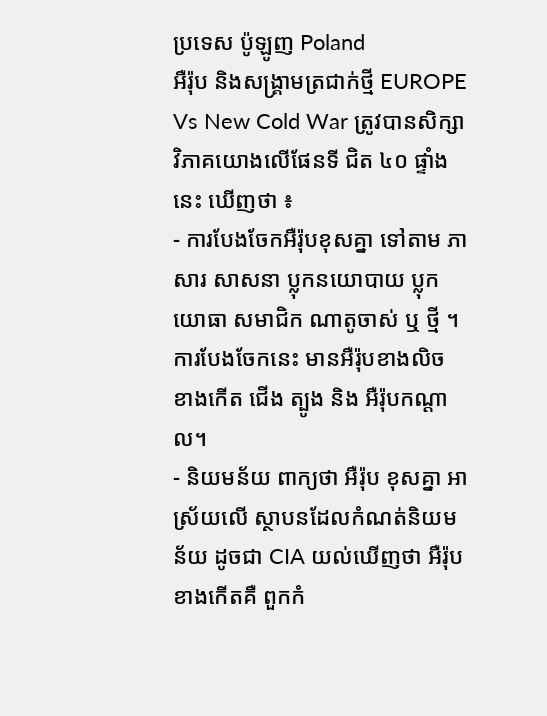ប្រទេស ប៉ូឡូញ Poland
អឺរ៉ុប និងសង្រ្គាមត្រជាក់ថ្មី EUROPE Vs New Cold War ត្រូវបានសិក្សាវិភាគយោងលើផែនទី ជិត ៤០ ផ្ទាំងនេះ ឃើញថា ៖
- ការបែងចែកអឺរ៉ុបខុសគ្នា ទៅតាម ភាសារ សាសនា ប្លុកនយោបាយ ប្លុកយោធា សមាជិក ណាតូចាស់ ឬ ថ្មី ។ ការបែងចែកនេះ មានអឺរ៉ុបខាងលិច ខាងកើត ជើង ត្បូង និង អឺរ៉ុបកណ្តាល។
- និយមន័យ ពាក្យថា អឺរ៉ុប ខុសគ្នា អាស្រ័យលើ ស្ថាបនដែលកំណត់និយមន័យ ដូចជា CIA យល់ឃើញថា អឺរ៉ុបខាងកើតគឺ ពួកកំ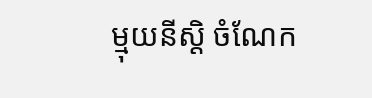ម្មុយនីស្តិ ចំណែក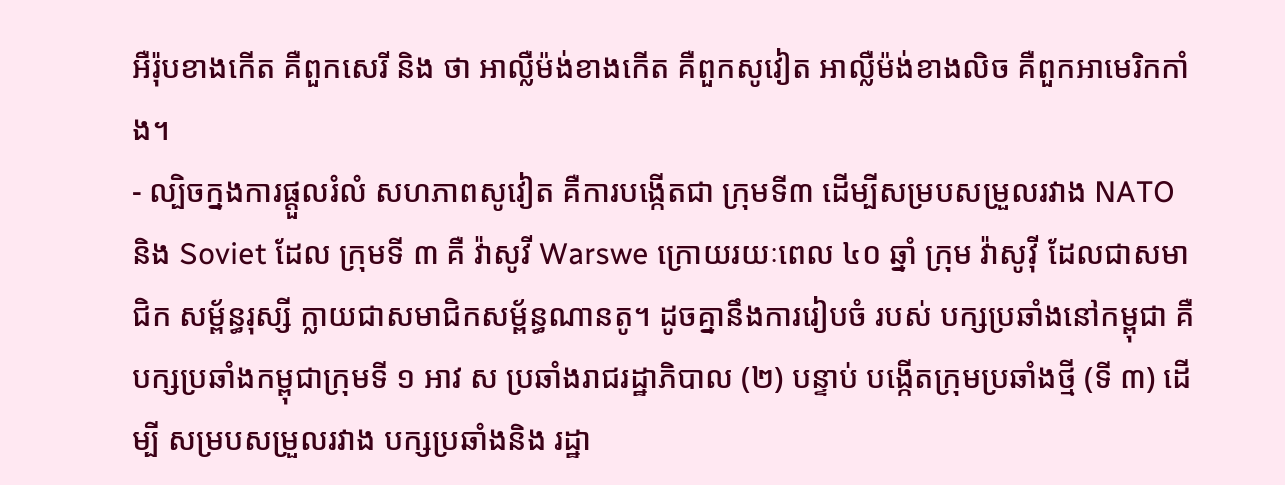អឺរ៉ុបខាងកើត គឺពួកសេរី និង ថា អាល្លឺម៉ង់ខាងកើត គឺពួកសូវៀត អាល្លឺម៉ង់ខាងលិច គឺពួកអាមេរិកកាំង។
- ល្បិចក្នងការផ្តួលរំលំ សហភាពសូវៀត គឺការបង្កើតជា ក្រុមទី៣ ដើម្បីសម្របសម្រួលរវាង NATO និង Soviet ដែល ក្រុមទី ៣ គឺ វ៉ាសូវី Warswe ក្រោយរយៈពេល ៤០ ឆ្នាំ ក្រុម វ៉ាសូវ៉ី ដែលជាសមាជិក សម្ព័ន្ធរុស្សី ក្លាយជាសមាជិកសម្ព័ន្ធណានតូ។ ដូចគ្នានឹងការរៀបចំ របស់ បក្សប្រឆាំងនៅកម្ពុជា គឺ បក្សប្រឆាំងកម្ពុជាក្រុមទី ១ អាវ ស ប្រឆាំងរាជរដ្ឋាភិបាល (២) បន្ទាប់ បង្កើតក្រុមប្រឆាំងថ្មី (ទី ៣) ដើម្បី សម្របសម្រួលរវាង បក្សប្រឆាំងនិង រដ្ឋា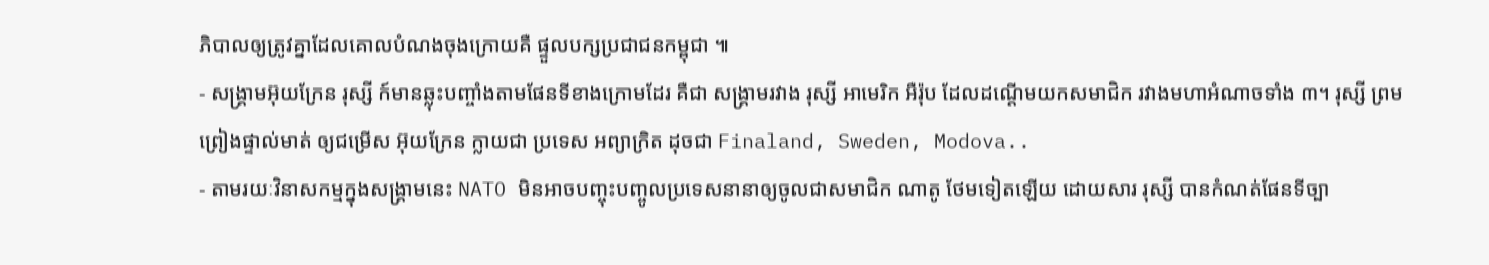ភិបាលឲ្យត្រូវគ្នាដែលគោលបំណងចុងក្រោយគឺ ផ្ទួលបក្សប្រជាជនកម្ពុជា ៕
- សង្រ្គាមអ៊ុយក្រែន រុស្សី ក៍មានឆ្លុះបញ្ចាំងតាមផែនទីខាងក្រោមដែរ គឺជា សង្រ្គាមរវាង រុស្សី អាមេរិក អឺរ៉ុប ដែលដណ្តើមយកសមាជិក រវាងមហាអំណាចទាំង ៣។ រុស្សី ព្រមព្រៀងផ្ទាល់មាត់ ឲ្យជម្រើស អ៊ុយក្រែន ក្លាយជា ប្រទេស អព្យាក្រិត ដុចជា Finaland, Sweden, Modova..
- តាមរយៈវិនាសកម្មក្នុងសង្រ្គាមនេះ NATO មិនអាចបញ្ចុះបញ្ចូលប្រទេសនានាឲ្យចូលជាសមាជិក ណាតូ ថែមទៀតឡើយ ដោយសារ រុស្សី បានកំណត់ផែនទីច្បា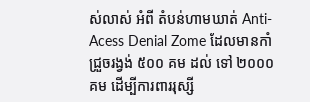ស់លាស់ អំពី តំបន់ហាមឃាត់ Anti- Acess Denial Zome ដែលមានកាំជ្រួចរង្វង់ ៥០០ គម ដល់ ទៅ ២០០០ គម ដើម្បីការពាររុស្សី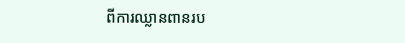ពីការឈ្លានពានរប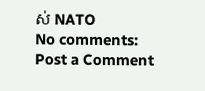ស់ NATO
No comments:
Post a Comment